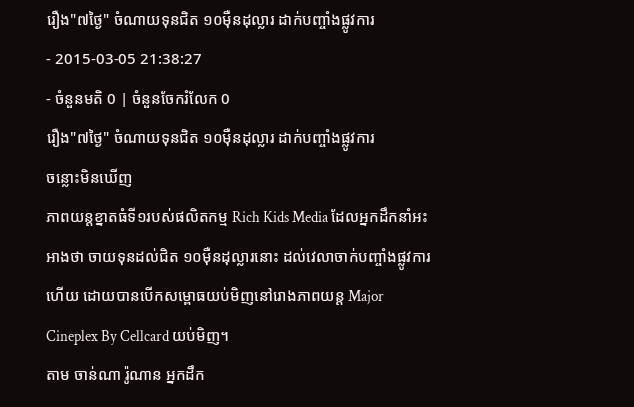រឿង"៧ថ្ងៃ" ចំណាយទុនជិត ១០ម៉ឺនដុល្លារ ដាក់បញ្ចាំងផ្លូវការ
- 2015-03-05 21:38:27
- ចំនួនមតិ 0 | ចំនួនចែករំលែក 0
រឿង"៧ថ្ងៃ" ចំណាយទុនជិត ១០ម៉ឺនដុល្លារ ដាក់បញ្ចាំងផ្លូវការ
ចន្លោះមិនឃើញ
ភាពយន្តខ្នាតធំទី១របស់ផលិតកម្ម Rich Kids Media ដែលអ្នកដឹកនាំអះអាងថា ចាយទុនដល់ជិត ១០ម៉ឺនដុល្លារនោះ ដល់វេលាចាក់បញ្ចាំងផ្លូវការហើយ ដោយបានបើកសម្ពោធយប់មិញនៅរោងភាពយន្ត Major Cineplex By Cellcard យប់មិញ។
តាម ចាន់ណា រ៉ូណាន អ្នកដឹក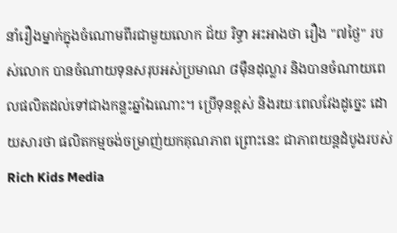នាំរឿងម្នាក់ក្នុងចំណោមពីរជាមួយលោក ជ័យ រិទ្ធា អះអាងថា រឿង "៧ថ្ងៃ" របស់លោក បានចំណាយទុនសរុបអស់ប្រមាណ ៨ម៉ឺនដុល្លារ និងបានចំណាយពេលផលិតដល់ទៅជាងកន្លះឆ្នាំឯណោះ។ ប្រើទុនខ្ពស់ និងរយៈពេលវែងដូច្នេះ ដោយសារថា ផលិតកម្មចង់ចម្រាញ់យកគុណភាព ព្រោះនេះ ជាភាពយន្តដំបូងរបស់ Rich Kids Media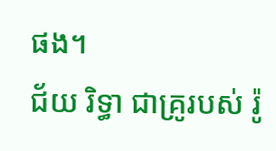ផង។
ជ័យ រិទ្ធា ជាគ្រូរបស់ រ៉ូ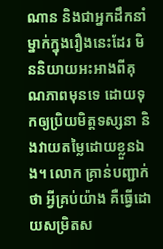ណាន និងជាអ្នកដឹកនាំម្នាក់ក្នុងរឿងនេះដែរ មិននិយាយអះអាងពីគុណភាពមុនទេ ដោយទុកឲ្យប្រិយមិត្តទស្សនា និងវាយតម្លៃដោយខ្លួនឯង។ លោក គ្រាន់បញ្ជាក់ថា អ្វីគ្រប់យ៉ាង គឺធ្វើដោយសម្រិតស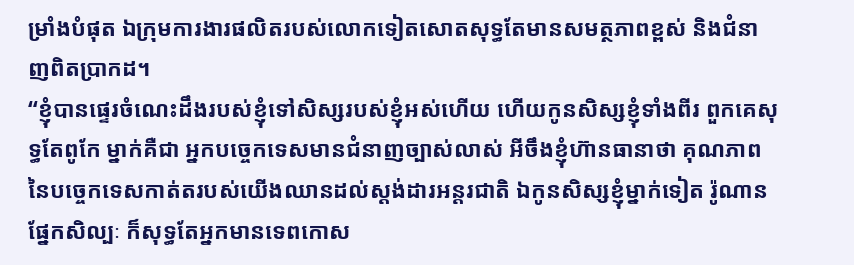ម្រាំងបំផុត ឯក្រុមការងារផលិតរបស់លោកទៀតសោតសុទ្ធតែមានសមត្ថភាពខ្ពស់ និងជំនាញពិតប្រាកដ។
“ខ្ញុំបានផ្ទេរចំណេះដឹងរបស់ខ្ញុំទៅសិស្សរបស់ខ្ញុំអស់ហើយ ហើយកូនសិស្សខ្ញុំទាំងពីរ ពួកគេសុទ្ធតែពូកែ ម្នាក់គឺជា អ្នកបច្ចេកទេសមានជំនាញច្បាស់លាស់ អីចឹងខ្ញុំហ៊ានធានាថា គុណភាពនៃបច្ចេកទេសកាត់តរបស់យើងឈានដល់ស្តង់ដារអន្តរជាតិ ឯកូនសិស្សខ្ញុំម្នាក់ទៀត រ៉ូណាន ផ្នែកសិល្បៈ ក៏សុទ្ធតែអ្នកមានទេពកោស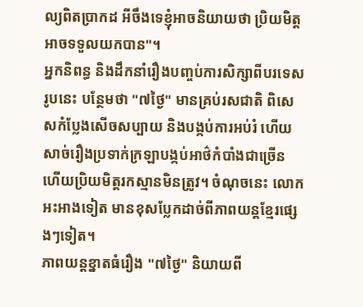ល្យពិតប្រាកដ អីចឹងទេខ្ញុំអាចនិយាយថា ប្រិយមិត្តអាចទទួលយកបាន"។
អ្នកនិពន្ធ និងដឹកនាំរឿងបញ្ចប់ការសិក្សាពីបរទេសរូបនេះ បន្ថែមថា "៧ថ្ងៃ" មានគ្រប់រសជាតិ ពិសេសកំប្លែងសើចសប្បាយ និងបង្កប់ការអប់រំ ហើយសាច់រឿងប្រទាក់ក្រឡាបង្កប់អាថ៌កំបាំងជាច្រើន ហើយប្រិយមិត្តរកស្មានមិនត្រូវ។ ចំណុចនេះ លោកអះអាងទៀត មានខុសប្លែកដាច់ពីភាពយន្តខ្មែរផ្សេងៗទៀត។
ភាពយន្តខ្នាតធំរឿង "៧ថ្ងៃ" និយាយពី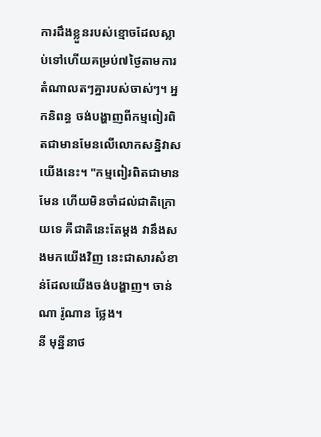ការដឹងខ្លួនរបស់ខ្មោចដែលស្លាប់ទៅហើយគម្រប់៧ថ្ងៃតាមការតំណាលតៗគ្នារបស់ចាស់ៗ។ អ្នកនិពន្ធ ចង់បង្ហាញពីកម្មពៀរពិតជាមានមែនលើលោកសន្និវាសយើងនេះ។ "កម្មពៀរពិតជាមានមែន ហើយមិនចាំដល់ជាតិក្រោយទេ គឺជាតិនេះតែម្ដង វានឹងសងមកយើងវិញ នេះជាសារសំខាន់ដែលយើងចង់បង្ហាញ។ ចាន់ណា រ៉ូណាន ថ្លែង។
នី មុន្នីនាថ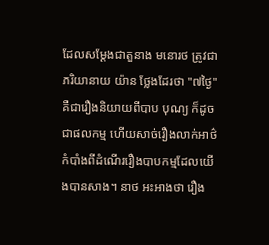ដែលសម្ដែងជាតួនាង មនោរថ ត្រូវជាភរិយានាយ យ៉ាន ថ្លែងដែរថា "៧ថ្ងៃ" គឺជារឿងនិយាយពីបាប បុណ្យ ក៏ដូចជាផលកម្ម ហើយសាច់រឿងលាក់អាថ៌កំបាំងពីដំណើររឿងបាបកម្មដែលយើងបានសាង។ នាថ អះអាងថា រឿង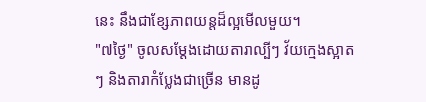នេះ នឹងជាខ្សែភាពយន្តដ៏ល្អមើលមួយ។
"៧ថ្ងៃ" ចូលសម្ដែងដោយតារាល្បីៗ វ័យក្មេងស្អាតៗ និងតារាកំប្លែងជាច្រើន មានដូ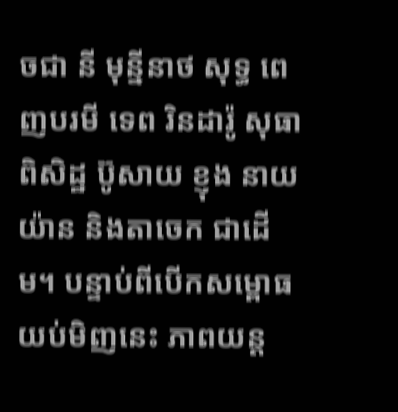ចជា នី មុន្នីនាថ សុទ្ធ ពេញបរមី ទេព រិនដារ៉ូ សុធា ពិសិដ្ឋ ប៊ូសាយ ខ្ញុង នាយ យ៉ាន និងតាចេក ជាដើម។ បន្ទាប់ពីបើកសម្ពោធយប់មិញនេះ ភាពយន្ត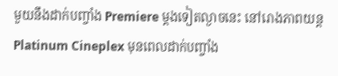មួយនឹងដាក់បញ្ចាំង Premiere ម្ដងទៀតល្ងាចនេះ នៅរោងភាពយន្ត Platinum Cineplex មុនពេលដាក់បញ្ចាំង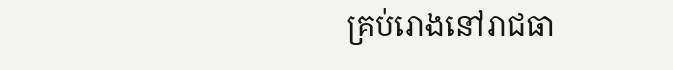គ្រប់រោងនៅរាជធា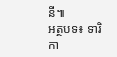នី៕
អត្ថបទ៖ ទារិកា